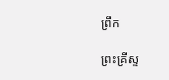ព្រឹក

ព្រះគ្រីស្ទ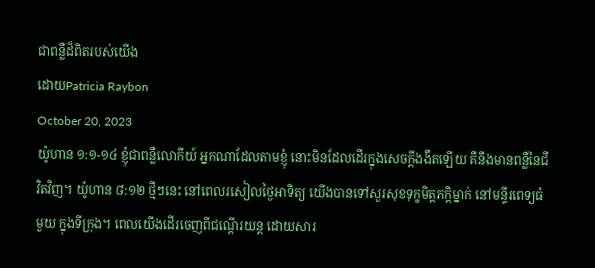ជាពន្លឺដ៏ពិតរបស់យើង
ដោយPatricia Raybon
October 20, 2023
យ៉ូហាន ១:១-១៤ ខ្ញុំជាពន្លឺលោកីយ៍ អ្នកណាដែលតាមខ្ញុំ នោះមិនដែលដើរក្នុងសេចក្តីងងឹតឡើយ គឺនឹងមានពន្លឺនៃជីវិតវិញ។ យ៉ូហាន ៨:១២ ថ្មីៗនេះ នៅពេលរសៀលថ្ងៃអាទិត្យ យើងបានទៅសួរសុខទុក្ខមិត្តភក្តិម្នាក់ នៅមន្ទីរពេទ្យធំមួយ ក្នុងទីក្រុង។ ពេលយើងដើរចេញពីជណ្តើរយន្ត ដោយសារ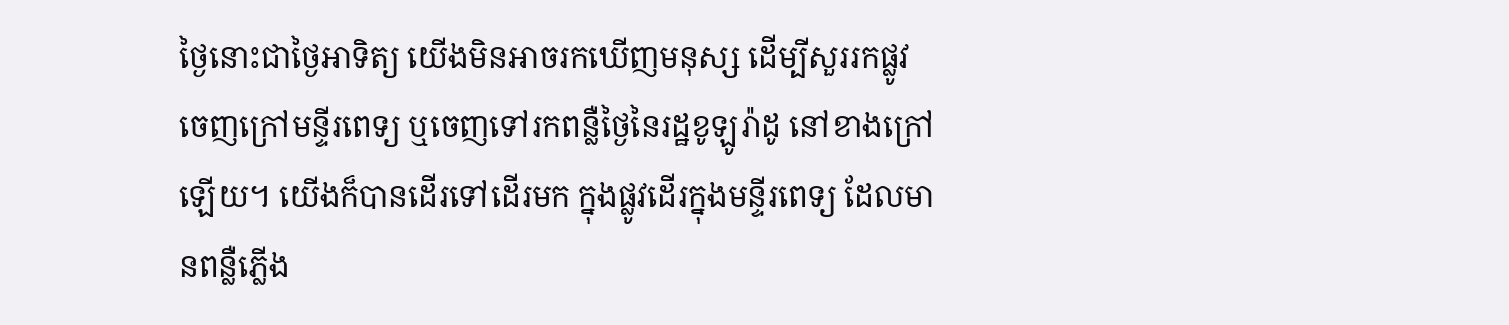ថ្ងៃនោះជាថ្ងៃអាទិត្យ យើងមិនអាចរកឃើញមនុស្ស ដើម្បីសួររកផ្លូវចេញក្រៅមន្ទីរពេទ្យ ឬចេញទៅរកពន្លឺថ្ងៃនៃរដ្ឋខូឡូរ៉ាដូ នៅខាងក្រៅឡើយ។ យើងក៏បានដើរទៅដើរមក ក្នុងផ្លូវដើរក្នុងមន្ទីរពេទ្យ ដែលមានពន្លឺភ្លើង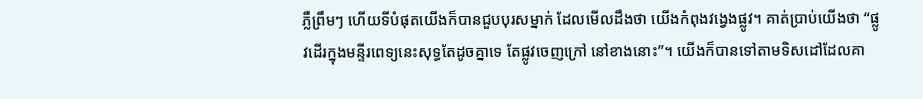ភ្លឺព្រឹមៗ ហើយទីបំផុតយើងក៏បានជួបបុរសម្នាក់ ដែលមើលដឹងថា យើងកំពុងវង្វេងផ្លូវ។ គាត់ប្រាប់យើងថា “ផ្លូវដើរក្នុងមន្ទីរពេទ្យនេះសុទ្ធតែដូចគ្នាទេ តែផ្លូវចេញក្រៅ នៅខាងនោះ”។ យើងក៏បានទៅតាមទិសដៅដែលគា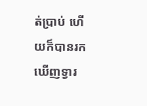ត់ប្រាប់ ហើយក៏បានរកឃើញទ្វារ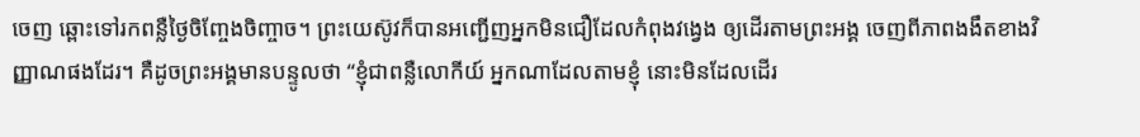ចេញ ឆ្ពោះទៅរកពន្លឺថ្ងៃចិញ្ចែងចិញ្ចាច។ ព្រះយេស៊ូវក៏បានអញ្ជើញអ្នកមិនជឿដែលកំពុងវង្វេង ឲ្យដើរតាមព្រះអង្គ ចេញពីភាពងងឹតខាងវិញ្ញាណផងដែរ។ គឺដូចព្រះអង្គមានបន្ទូលថា “ខ្ញុំជាពន្លឺលោកីយ៍ អ្នកណាដែលតាមខ្ញុំ នោះមិនដែលដើរ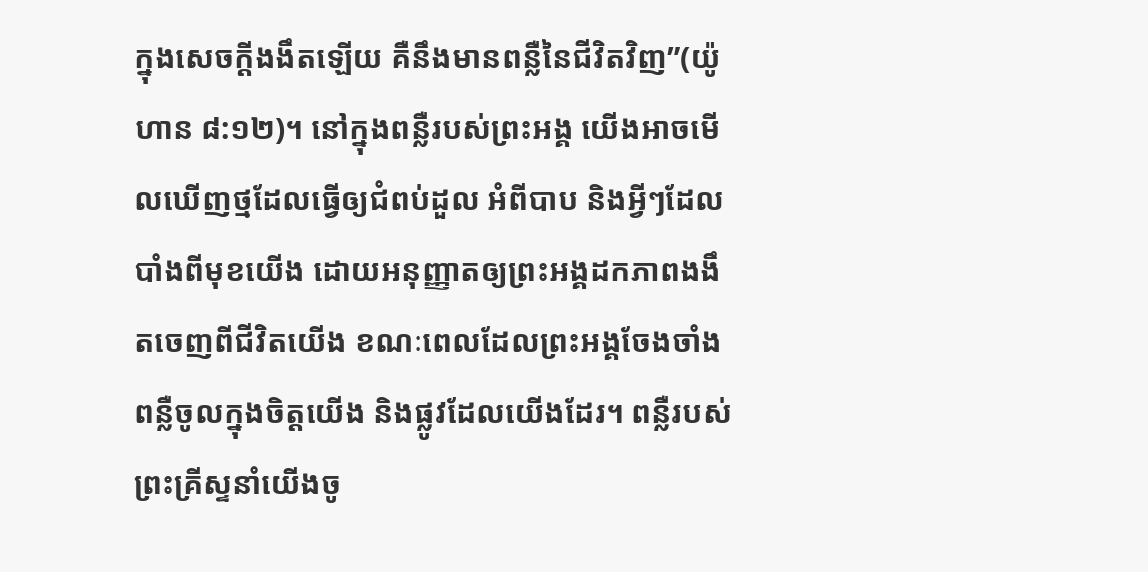ក្នុងសេចក្តីងងឹតឡើយ គឺនឹងមានពន្លឺនៃជីវិតវិញ”(យ៉ូហាន ៨:១២)។ នៅក្នុងពន្លឺរបស់ព្រះអង្គ យើងអាចមើលឃើញថ្មដែលធ្វើឲ្យជំពប់ដួល អំពីបាប និងអ្វីៗដែលបាំងពីមុខយើង ដោយអនុញ្ញាតឲ្យព្រះអង្គដកភាពងងឹតចេញពីជីវិតយើង ខណៈពេលដែលព្រះអង្គចែងចាំងពន្លឺចូលក្នុងចិត្តយើង និងផ្លូវដែលយើងដែរ។ ពន្លឺរបស់ព្រះគ្រីស្ទនាំយើងចូ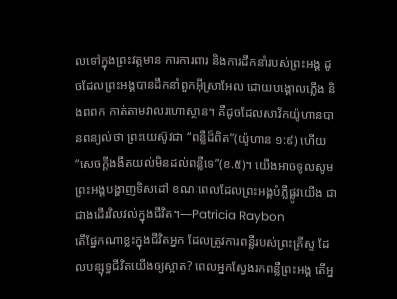លទៅក្នុងព្រះវត្តមាន ការការពារ និងការដឹកនាំរបស់ព្រះអង្គ ដូចដែលព្រះអង្គបានដឹកនាំពួកអ៊ីស្រាអែល ដោយបង្គោលភ្លើង និងពពក កាត់តាមវាលរហោស្ថាន។ គឺដូចដែលសាវ័កយ៉ូហានបានពន្យល់ថា ព្រះយេស៊ូវជា “ពន្លឺដ៏ពិត”(យ៉ូហាន ១:៩) ហើយ “សេចក្តីងងឹតយល់មិនដល់ពន្លឺទេ”(ខ.៥)។ យើងអាចទូលសូមព្រះអង្គបង្ហាញទិសដៅ ខណៈពេលដែលព្រះអង្គបំភ្លឺផ្លូវយើង ជាជាងដើរវិលវល់ក្នុងជីវិត។—Patricia Raybon
តើផ្នែកណាខ្លះក្នុងជីវិតអ្នក ដែលត្រូវការពន្លឺរបស់ព្រះគ្រីស្ទ ដែលបន្សុទ្ធជីវិតយើងឲ្យស្អាត? ពេលអ្នកស្វែងរកពន្លឺព្រះអង្គ តើអ្ន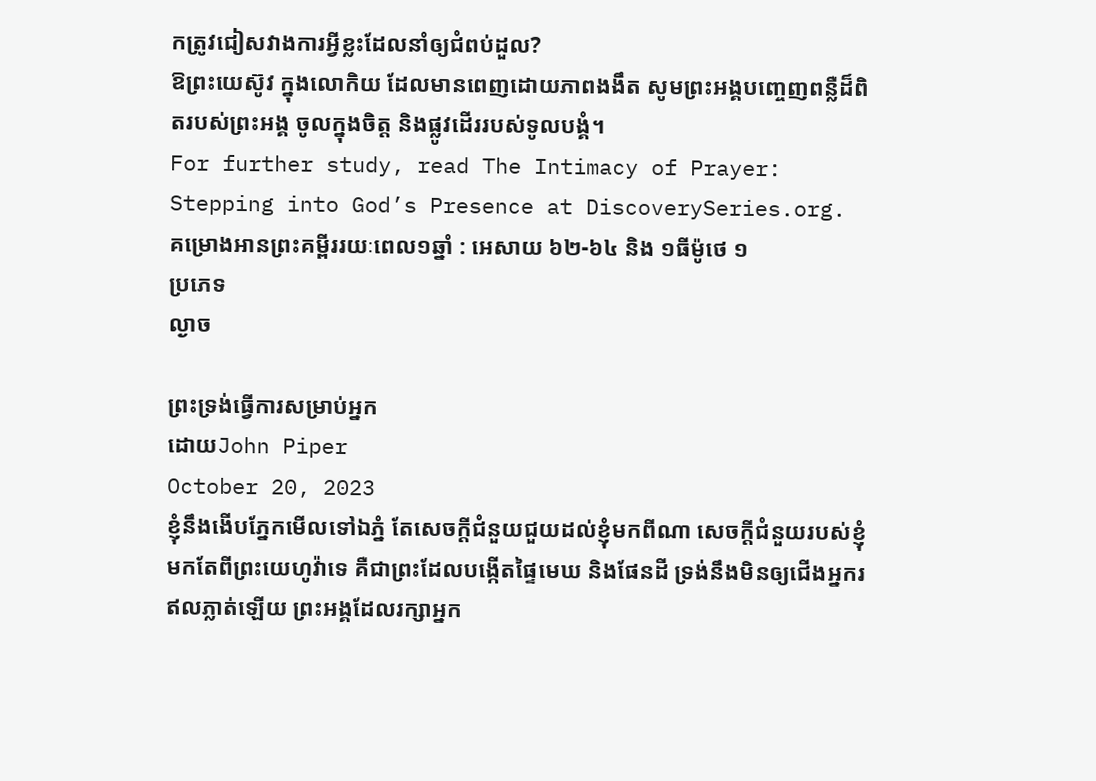កត្រូវជៀសវាងការអ្វីខ្លះដែលនាំឲ្យជំពប់ដួល?
ឱព្រះយេស៊ូវ ក្នុងលោកិយ ដែលមានពេញដោយភាពងងឹត សូមព្រះអង្គបញ្ចេញពន្លឺដ៏ពិតរបស់ព្រះអង្គ ចូលក្នុងចិត្ត និងផ្លូវដើររបស់ទូលបង្គំ។
For further study, read The Intimacy of Prayer: Stepping into God’s Presence at DiscoverySeries.org.
គម្រោងអានព្រះគម្ពីររយៈពេល១ឆ្នាំ : អេសាយ ៦២-៦៤ និង ១ធីម៉ូថេ ១
ប្រភេទ
ល្ងាច

ព្រះទ្រង់ធ្វើការសម្រាប់អ្នក
ដោយJohn Piper
October 20, 2023
ខ្ញុំនឹងងើបភ្នែកមើលទៅឯភ្នំ តែសេចក្តីជំនួយជួយដល់ខ្ញុំមកពីណា សេចក្តីជំនួយរបស់ខ្ញុំមកតែពីព្រះយេហូវ៉ាទេ គឺជាព្រះដែលបង្កើតផ្ទៃមេឃ និងផែនដី ទ្រង់នឹងមិនឲ្យជើងអ្នករឥលភ្លាត់ឡើយ ព្រះអង្គដែលរក្សាអ្នក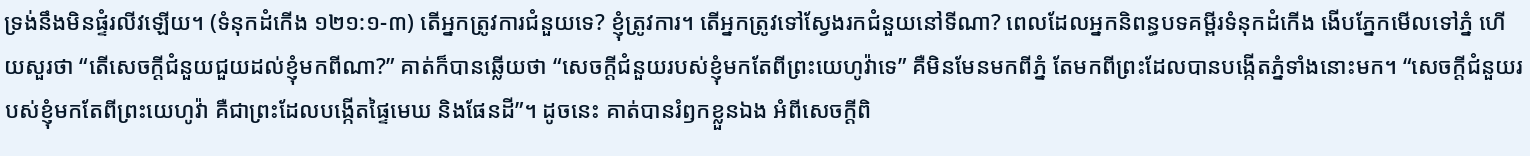ទ្រង់នឹងមិនផ្ទំរលីវឡើយ។ (ទំនុកដំកើង ១២១:១-៣) តើអ្នកត្រូវការជំនួយទេ? ខ្ញុំត្រូវការ។ តើអ្នកត្រូវទៅស្វែងរកជំនួយនៅទីណា? ពេលដែលអ្នកនិពន្ធបទគម្ពីរទំនុកដំកើង ងើបភ្នែកមើលទៅភ្នំ ហើយសួរថា “តើសេចក្តីជំនួយជួយដល់ខ្ញុំមកពីណា?” គាត់ក៏បានឆ្លើយថា “សេចក្តីជំនួយរបស់ខ្ញុំមកតែពីព្រះយេហូវ៉ាទេ” គឺមិនមែនមកពីភ្នំ តែមកពីព្រះដែលបានបង្កើតភ្នំទាំងនោះមក។ “សេចក្តីជំនួយរបស់ខ្ញុំមកតែពីព្រះយេហូវ៉ា គឺជាព្រះដែលបង្កើតផ្ទៃមេឃ និងផែនដី”។ ដូចនេះ គាត់បានរំឭកខ្លួនឯង អំពីសេចក្តីពិ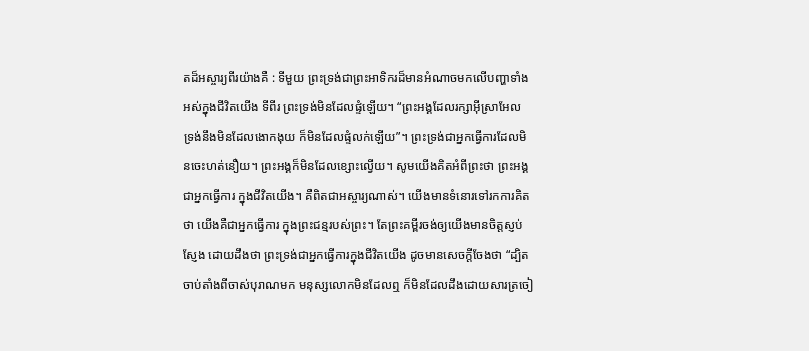តដ៏អស្ចារ្យពីរយ៉ាងគឺ : ទីមួយ ព្រះទ្រង់ជាព្រះអាទិករដ៏មានអំណាចមកលើបញ្ហាទាំងអស់ក្នុងជីវិតយើង ទីពីរ ព្រះទ្រង់មិនដែលផ្ទំឡើយ។ “ព្រះអង្គដែលរក្សាអ៊ីស្រាអែល ទ្រង់នឹងមិនដែលងោកងុយ ក៏មិនដែលផ្ទំលក់ឡើយ”។ ព្រះទ្រង់ជាអ្នកធ្វើការដែលមិនចេះហត់នឿយ។ ព្រះអង្គក៏មិនដែលខ្សោះល្វើយ។ សូមយើងគិតអំពីព្រះថា ព្រះអង្គជាអ្នកធ្វើការ ក្នុងជីវិតយើង។ គឺពិតជាអស្ចារ្យណាស់។ យើងមានទំនោរទៅរកការគិតថា យើងគឺជាអ្នកធ្វើការ ក្នុងព្រះជន្មរបស់ព្រះ។ តែព្រះគម្ពីរចង់ឲ្យយើងមានចិត្តស្ញប់ស្ញែង ដោយដឹងថា ព្រះទ្រង់ជាអ្នកធ្វើការក្នុងជីវិតយើង ដូចមានសេចក្តីចែងថា “ដ្បិតចាប់តាំងពីចាស់បុរាណមក មនុស្សលោកមិនដែលឮ ក៏មិនដែលដឹងដោយសារត្រចៀ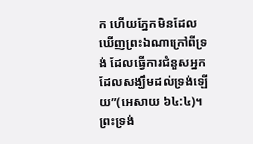ក ហើយភ្នែកមិនដែលឃើញព្រះឯណាក្រៅពីទ្រង់ ដែលធ្វើការជំនួសអ្នកដែលសង្ឃឹមដល់ទ្រង់ឡើយ”(អេសាយ ៦៤:៤)។ ព្រះទ្រង់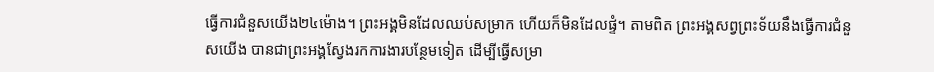ធ្វើការជំនួសយើង២៤ម៉ោង។ ព្រះអង្គមិនដែលឈប់សម្រាក ហើយក៏មិនដែលផ្ទំ។ តាមពិត ព្រះអង្គសព្វព្រះទ័យនឹងធ្វើការជំនួសយើង បានជាព្រះអង្គស្វែងរកការងារបន្ថែមទៀត ដើម្បីធ្វើសម្រា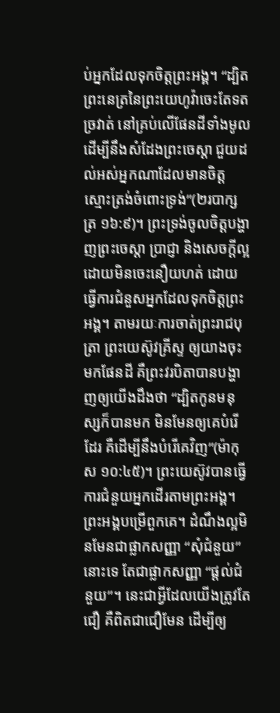ប់អ្នកដែលទុកចិត្តព្រះអង្គ។ “ដ្បិតព្រះនេត្រនៃព្រះយេហូវ៉ាចេះតែទតច្រវាត់ នៅគ្រប់លើផែនដីទាំងមូល ដើម្បីនឹងសំដែងព្រះចេស្តា ជួយដល់អស់អ្នកណាដែលមានចិត្តស្មោះត្រង់ចំពោះទ្រង់”(២របាក្សត្រ ១៦:៩)។ ព្រះទ្រង់ចូលចិត្តបង្ហាញព្រះចេស្តា ប្រាជ្ញា និងសេចក្តីល្អ ដោយមិនចេះនឿយហត់ ដោយធ្វើការជំនួសអ្នកដែលទុកចិត្តព្រះអង្គ។ តាមរយៈការចាត់ព្រះរាជបុត្រា ព្រះយេស៊ូវគ្រីស្ទ ឲ្យយាងចុះមកផែនដី គឺព្រះវរបិតាបានបង្ហាញឲ្យយើងដឹងថា “ដ្បិតកូនមនុស្សក៏បានមក មិនមែនឲ្យគេបំរើដែរ គឺដើម្បីនឹងបំរើគេវិញ”(ម៉ាកុស ១០:៤៥)។ ព្រះយេស៊ូវបានធ្វើការជំនួយអ្នកដើរតាមព្រះអង្គ។ ព្រះអង្គបម្រើពួកគេ។ ដំណឹងល្អមិនមែនជាផ្លាកសញ្ញា “សុំជំនួយ” នោះទេ តែជាផ្លាកសញ្ញា “ផ្តល់ជំនួយ”។ នេះជាអ្វីដែលយើងត្រូវតែជឿ គឺពិតជាជឿមែន ដើម្បីឲ្យ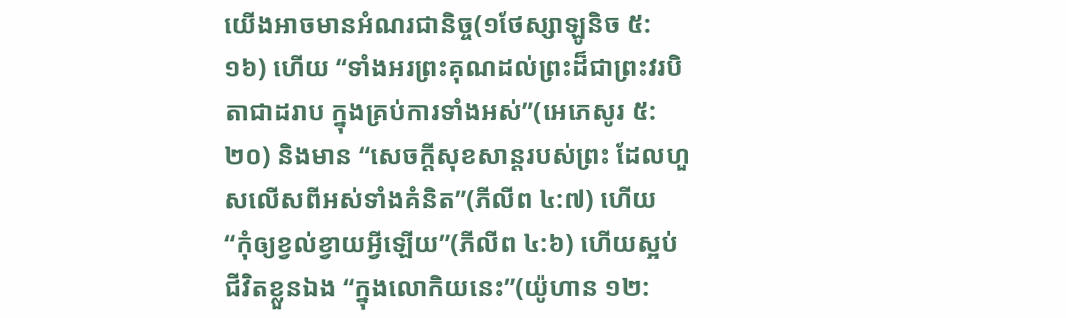យើងអាចមានអំណរជានិច្ច(១ថែស្សាឡូនិច ៥:១៦) ហើយ “ទាំងអរព្រះគុណដល់ព្រះដ៏ជាព្រះវរបិតាជាដរាប ក្នុងគ្រប់ការទាំងអស់”(អេភេសូរ ៥:២០) និងមាន “សេចក្តីសុខសាន្តរបស់ព្រះ ដែលហួសលើសពីអស់ទាំងគំនិត”(ភីលីព ៤:៧) ហើយ “កុំឲ្យខ្វល់ខ្វាយអ្វីឡើយ”(ភីលីព ៤:៦) ហើយស្អប់ជីវិតខ្លួនឯង “ក្នុងលោកិយនេះ”(យ៉ូហាន ១២: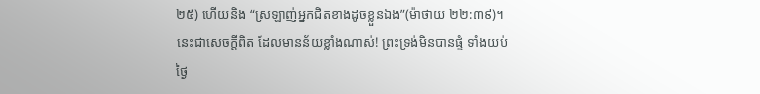២៥) ហើយនិង “ស្រឡាញ់អ្នកជិតខាងដូចខ្លួនឯង”(ម៉ាថាយ ២២:៣៩)។ នេះជាសេចក្តីពិត ដែលមានន័យខ្លាំងណាស់! ព្រះទ្រង់មិនបានផ្ទំ ទាំងយប់ថ្ងៃ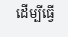ដើម្បីធ្វើ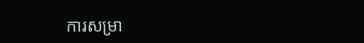ការសម្រា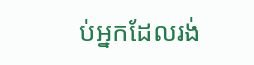ប់អ្នកដែលរង់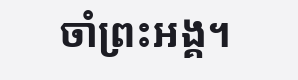ចាំព្រះអង្គ។